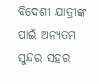ବିଦେଶୀ ଯାତ୍ରୀଙ୍କ ପାଇଁ ଅନ୍ୟତମ ସୁନ୍ଦର ସହର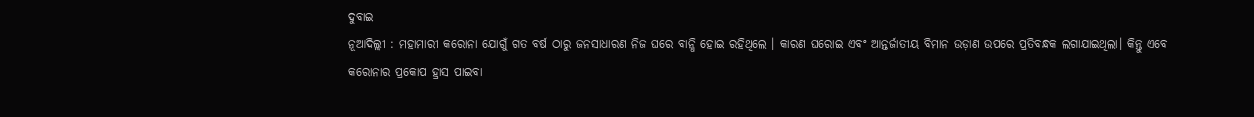ଦୁବାଇ
ନୂଆଦିଲ୍ଲୀ : ମହାମାରୀ କରୋନା ଯୋଗୁଁ ଗତ ବର୍ଷ ଠାରୁ ଜନସାଧାରଣ ନିଜ ଘରେ ବାନ୍ଧି ହୋଇ ରହିଥିଲେ । କାରଣ ଘରୋଇ ଏବଂ ଆନ୍ତର୍ଜାତୀୟ ବିମାନ ଉଡ଼ାଣ ଉପରେ ପ୍ରତିବନ୍ଧକ ଲଗାଯାଇଥିଲା। କିନ୍ତୁ ଏବେ କରୋନାର ପ୍ରକୋପ ହ୍ରାସ ପାଇବା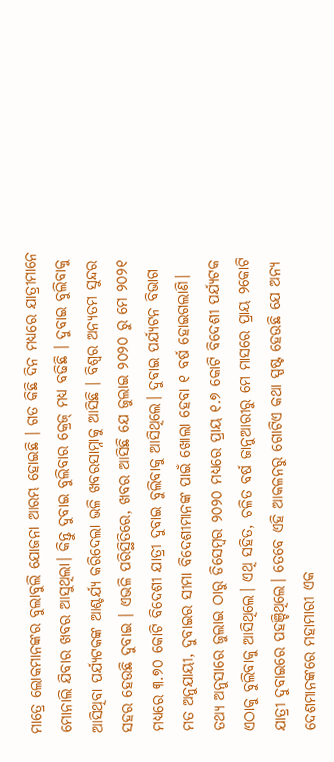ମାତ୍ରେ ଲୋକମାନଙ୍କର ବୁଲାବୁଲି ଯୋଜନା ଆରମ୍ଭ ହୋଇଛି । ଗତ କିଛି ଦିନ ମଧ୍ୟରେ ଯାତ୍ରୀମାନେ ମୋନାଲି ଯିବାର ଖବର ଆସୁଥିଲା। କିନ୍ତୁ ଦୁବାଇ ବୁଲିବାର କ୍ରେଜ୍ ମଧ୍ୟ ବଢିଛି । ଦୁବାଇ ବୁଲିବାକୁ ଆସିଥିବା ପର୍ଯ୍ୟଟକଙ୍କ ଆଶ୍ଚର୍ଯ୍ୟ କରିଦେଲା ଭଳି ଖବରସାମ୍ନାକୁ ଆସିଛି । ବିଶ୍ବର ଅନ୍ୟତମ ସୁନ୍ଦର ସହର ହେଉଛି ଦୁବାଇ । ଏଭଳି ପରିସ୍ଥିତିରେ, ଖବର ଆସିଛି ଯେ ଜୁଲାଇ ୨୦୨୦ ରୁ ମେ ୨୦୨୧ ମଧ୍ୟରେ ୩.୭୦ କୋଟି ବିଦେଶୀ ଯାତ୍ରୀ ଦୁବାଇ ବୁଲିବାକୁ ଆସିଥିଲେ। ଦୁବାଇ ପର୍ଯ୍ୟଟନ ବିଭାଗ ମତ ଅନୁଯାୟୀ, ଦୁବାଇର ସୀମା ବିଦେଶୀମାନଙ୍କ ପାଇଁ ଖୋଲା ହେବା ୧ ବର୍ଷ ହୋଇଗଲାଣି। ତଥ୍ୟ ଅନୁସାରେ ଜୁଲାଇ ଠାରୁ ଡିସେମ୍ବର ୨୦୨୦ ମଧ୍ୟରେ ପ୍ରାୟ ୧.୭ କୋଟି ବିଦେଶୀ ପର୍ଯ୍ୟଟକ ଏଠାକୁ ବୁଲିବାକୁ ଆସିଥିଲେ। ଏଥି ସହିତ, ଚଳିତ ବର୍ଷ ଜାନୁଆରୀରୁ ମେ ମାସରେ ପ୍ରାୟ ୨କୋଟି ଯାତ୍ରୀ ଦୁବାଇରେ ପହଞ୍ଚିଥିଲେ। ତେବେ ଏହି ଆକଳନରୁ ଗୋଟିଏ କଥା ସ୍ପଷ୍ଟ ହେଉଛି ଯେ ଅନ୍ୟ ଦେଶମାନଙ୍କରେ ମହାମାରୀ ଏକ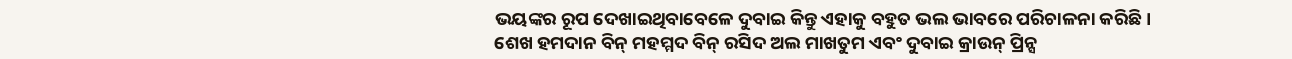ଭୟଙ୍କର ରୂପ ଦେଖାଇଥିବାବେଳେ ଦୁବାଇ କିନ୍ତୁ ଏହାକୁ ବହୁତ ଭଲ ଭାବରେ ପରିଚାଳନା କରିଛି।
ଶେଖ ହମଦାନ ବିନ୍ ମହମ୍ମଦ ବିନ୍ ରସିଦ ଅଲ ମାଖତୁମ ଏବଂ ଦୁବାଇ କ୍ରାଉନ୍ ପ୍ରିନ୍ସ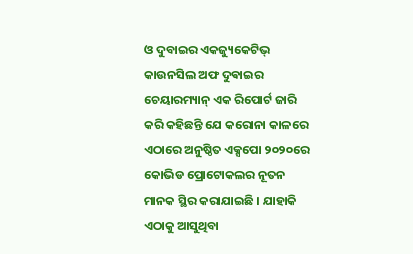ଓ ଦୁବାଇର ଏକଜ୍ୟୁକେଟିଭ୍ କାଉନସିଲ ଅଫ ଦୁଵାଇର ଚେୟାରମ୍ୟାନ୍ ଏକ ରିପୋର୍ଟ ଜାରି କରି କହିଛନ୍ତି ଯେ କରୋନା କାଳରେ ଏଠାରେ ଅନୁଷ୍ଠିତ ଏକ୍ସପୋ ୨୦୨୦ରେ କୋଭିଡ ପ୍ରୋଟୋକଲର ନୂତନ ମାନକ ସ୍ଥିର କରାଯାଇଛି । ଯାହାକି ଏଠାକୁ ଆସୁଥିବା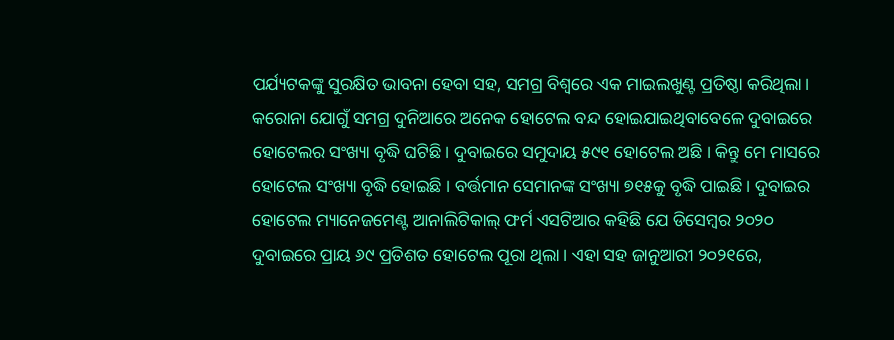ପର୍ଯ୍ୟଟକଙ୍କୁ ସୁରକ୍ଷିତ ଭାବନା ହେବା ସହ, ସମଗ୍ର ବିଶ୍ୱରେ ଏକ ମାଇଲଖୁଣ୍ଟ ପ୍ରତିଷ୍ଠା କରିଥିଲା। କରୋନା ଯୋଗୁଁ ସମଗ୍ର ଦୁନିଆରେ ଅନେକ ହୋଟେଲ ବନ୍ଦ ହୋଇଯାଇଥିବାବେଳେ ଦୁବାଇରେ ହୋଟେଲର ସଂଖ୍ୟା ବୃଦ୍ଧି ଘଟିଛି। ଦୁବାଇରେ ସମୁଦାୟ ୫୯୧ ହୋଟେଲ ଅଛି । କିନ୍ତୁ ମେ ମାସରେ ହୋଟେଲ ସଂଖ୍ୟା ବୃଦ୍ଧି ହୋଇଛି । ବର୍ତ୍ତମାନ ସେମାନଙ୍କ ସଂଖ୍ୟା ୭୧୫କୁ ବୃଦ୍ଧି ପାଇଛି। ଦୁବାଇର ହୋଟେଲ ମ୍ୟାନେଜମେଣ୍ଟ ଆନାଲିଟିକାଲ୍ ଫର୍ମ ଏସଟିଆର କହିଛି ଯେ ଡିସେମ୍ବର ୨୦୨୦ ଦୁବାଇରେ ପ୍ରାୟ ୬୯ ପ୍ରତିଶତ ହୋଟେଲ ପୂରା ଥିଲା। ଏହା ସହ ଜାନୁଆରୀ ୨୦୨୧ରେ,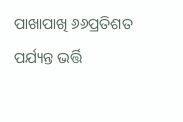ପାଖାପାଖି ୬୬ପ୍ରତିଶତ ପର୍ଯ୍ୟନ୍ତ ଭର୍ତ୍ତି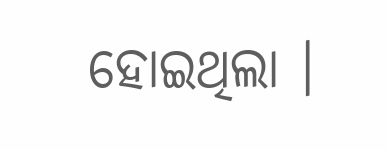ହୋଇଥିଲା ।